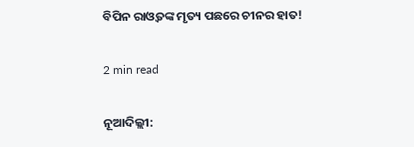ବିପିନ ରାଓ୍ୱତଙ୍କ ମୃତ୍ୟ ପଛରେ ଚୀନର ହାତ!

2 min read

ନୂଆଦିଲ୍ଲୀ: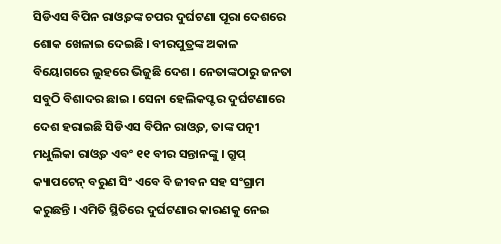ସିଡିଏସ ବିପିନ ରାଓ୍ୱତଙ୍କ ଚପର ଦୁର୍ଘଟଣା ପୂରା ଦେଶରେ ଶୋକ ଖେଳାଇ ଦେଇଛି । ବୀରପୁତ୍ରଙ୍କ ଅକାଳ ବିୟୋଗରେ ଲୁହରେ ଭିଜୁଛି ଦେଶ । ନେତାଙ୍କଠାରୁ ଜନତା ସବୁଠି ବିଶାଦର ଛାଇ । ସେନା ହେଲିକପ୍ଟର ଦୁର୍ଘଟଣାରେ ଦେଶ ହରାଇଛି ସିଡିଏସ ବିପିନ ରାଓ୍ୱତ, ତାଙ୍କ ପତ୍ନୀ ମଧୁଲିକା ରାଓ୍ୱତ ଏବଂ ୧୧ ବୀର ସନ୍ତାନଙ୍କୁ । ଗ୍ରୁପ୍ କ୍ୟାପଟେନ୍ ବରୁଣ ସିଂ ଏବେ ବି ଜୀବନ ସହ ସଂଗ୍ରାମ କରୁଛନ୍ତି । ଏମିତି ସ୍ଥିତିରେ ଦୁର୍ଘଟଣାର କାରଣକୁ ନେଇ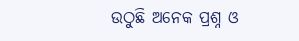ଉଠୁଛି ଅନେକ ପ୍ରଶ୍ନ ଓ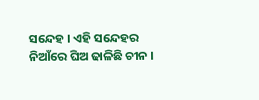ସନ୍ଦେହ । ଏହି ସନ୍ଦେହର ନିଆଁରେ ଘିଅ ଢାଳିଛି ଚୀନ ।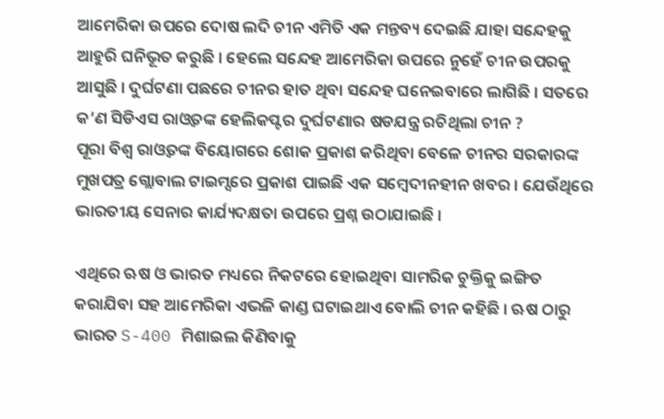ଆମେରିକା ଉପରେ ଦୋଷ ଲଦି ଚୀନ ଏମିତି ଏକ ମନ୍ତବ୍ୟ ଦେଇଛି ଯାହା ସନ୍ଦେହକୁ ଆହୁରି ଘନିଭୂତ କରୁଛି । ହେଲେ ସନ୍ଦେହ ଆମେରିକା ଉପରେ ନୁହେଁ ଚୀନ ଉପରକୁ ଆସୁଛି । ଦୁର୍ଘଟଣା ପଛରେ ଚୀନର ହାତ ଥିବା ସନ୍ଦେହ ଘନେଇବାରେ ଲାଗିଛି । ସତରେ କ’ଣ ସିଡିଏସ ରାଓ୍ୱତଙ୍କ ହେଲିକପ୍ଟର ଦୁର୍ଘଟଣାର ଷଡଯନ୍ତ୍ର ରଚିଥିଲା ଚୀନ ?
ପୂରା ବିଶ୍ୱ ରାଓ୍ୱତଙ୍କ ବିୟୋଗରେ ଶୋକ ପ୍ରକାଶ କରିଥିବା ବେଳେ ଚୀନର ସରକାରଙ୍କ ମୁଖପତ୍ର ଗ୍ଲୋବାଲ ଟାଇମ୍ସରେ ପ୍ରକାଶ ପାଇଛି ଏକ ସମ୍ବେଦୀନହୀନ ଖବର । ଯେଉଁଥିରେ ଭାରତୀୟ ସେନାର କାର୍ଯ୍ୟଦକ୍ଷତା ଉପରେ ପ୍ରଶ୍ନ ଉଠାଯାଇଛି ।

ଏଥିରେ ଋଷ ଓ ଭାରତ ମଧ୍ୟରେ ନିକଟରେ ହୋଇଥିବା ସାମରିକ ଚୁକ୍ତିକୁ ଇଙ୍ଗିତ କରାଯିବା ସହ ଆମେରିକା ଏଭଳି କାଣ୍ଡ ଘଟାଇଥାଏ ବୋଲି ଚୀନ କହିଛି । ଋଷ ଠାରୁ ଭାରତ S-400 ମିଶାଇଲ କିଣିବାକୁ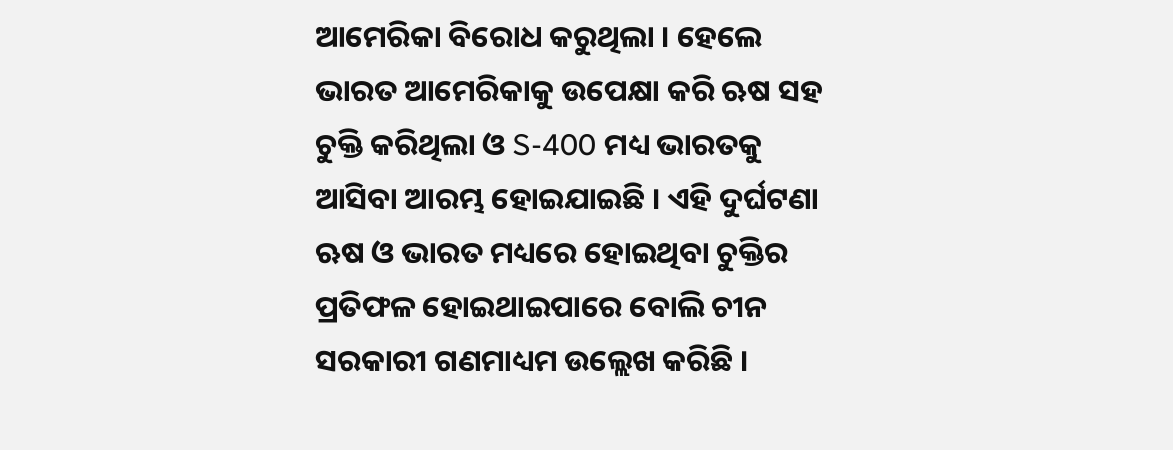ଆମେରିକା ବିରୋଧ କରୁଥିଲା । ହେଲେ ଭାରତ ଆମେରିକାକୁ ଉପେକ୍ଷା କରି ଋଷ ସହ ଚୁକ୍ତି କରିଥିଲା ଓ S-400 ମଧ୍ୟ ଭାରତକୁ ଆସିବା ଆରମ୍ଭ ହୋଇଯାଇଛି । ଏହି ଦୁର୍ଘଟଣା ଋଷ ଓ ଭାରତ ମଧ୍ୟରେ ହୋଇଥିବା ଚୁକ୍ତିର ପ୍ରତିଫଳ ହୋଇଥାଇପାରେ ବୋଲି ଚୀନ ସରକାରୀ ଗଣମାଧ୍ୟମ ଉଲ୍ଲେଖ କରିଛି ।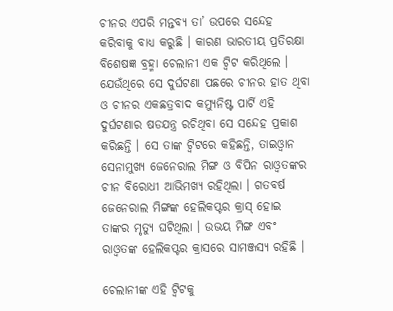ଚୀନର ଏପରି ମନ୍ତବ୍ୟ ତା’ ଉପରେ ସନ୍ଦେହ କରିବାକୁ ବାଧ୍ୟ କରୁଛି । କାରଣ ଭାରତୀୟ ପ୍ରତିରକ୍ଷା ବିଶେଷଜ୍ଞ ବ୍ରହ୍ମା ଚେଲାନୀ ଏକ ଟ୍ୱିଟ କରିଥିଲେ । ଯେଉଁଥିରେ ସେ ଦୁର୍ଘଟଣା ପଛରେ ଚୀନର ହାତ ଥିବା ଓ ଚୀନର ଏକଛତ୍ରବାଦ କମ୍ୟୁନିଷ୍ଟ ପାର୍ଟି ଏହି ଦୁର୍ଘଟଣାର ଷଡଯନ୍ତ୍ର ରଚିଥିବା ସେ ସନ୍ଦେହ ପ୍ରକାଶ କରିଛନ୍ତି । ସେ ତାଙ୍କ ଟ୍ୱିଟରେ କହିଛନ୍ତି, ତାଇଓ୍ବାନ ସେନାମୁଖ୍ୟ ଜେନେରାଲ ମିଙ୍ଗ ଓ ବିପିନ ରାଓ୍ୱତଙ୍କର ଚୀନ ବିରୋଧୀ ଆଭିମଖ୍ୟ ରହିଥିଲା । ଗତବର୍ଷ ଜେନେରାଲ ମିଙ୍ଗଙ୍କ ହେଲିକପ୍ଟର କ୍ରାସ୍ ହୋଇ ତାଙ୍କର ମୃତ୍ୟୁ ଘଟିଥିଲା । ଉଭୟ ମିଙ୍ଗ ଏବଂ ରାଓ୍ୱତଙ୍କ ହେଲିକପ୍ଟର କ୍ରାସରେ ସାମଞ୍ଜସ୍ୟ ରହିଛି ।

ଚେଲାନୀଙ୍କ ଏହି ଟ୍ୱିଟକୁ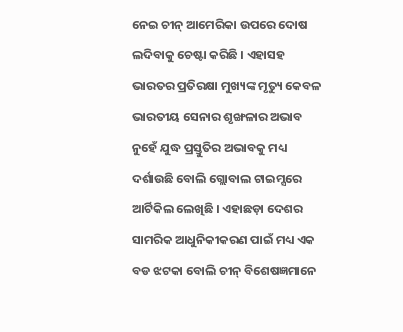ନେଇ ଚୀନ୍ ଆମେରିକା ଉପରେ ଦୋଷ ଲଦିବାକୁ ଚେଷ୍ଟା କରିଛି । ଏହାସହ ଭାରତର ପ୍ରତିରକ୍ଷା ମୁଖ୍ୟଙ୍କ ମୃତ୍ୟୁ କେବଳ ଭାରତୀୟ ସେନାର ଶୃଙ୍ଖଳାର ଅଭାବ ନୁହେଁ ଯୁଦ୍ଧ ପ୍ରସ୍ତୁତିର ଅଭାବକୁ ମଧ୍ୟ ଦର୍ଶାଉଛି ବୋଲି ଗ୍ଲୋବାଲ ଟାଇମ୍ସରେ ଆର୍ଟିକିଲ ଲେଖିଛି । ଏହାଛଡ଼ା ଦେଶର ସାମରିକ ଆଧୁନିକୀକରଣ ପାଇଁ ମଧ୍ୟ ଏକ ବଡ ଝଟକା ବୋଲି ଚୀନ୍ ବିଶେଷଜ୍ଞମାନେ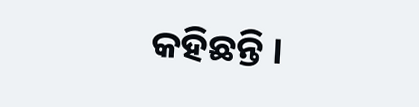କହିଛନ୍ତି ।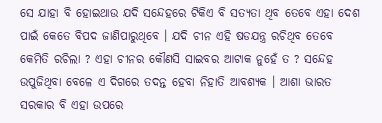ସେ ଯାହା ବି ହୋଇଥାଉ ଯଦି ସନ୍ଦେହରେ ଟିକିଏ ବି ସତ୍ୟତା ଥିବ ତେବେ ଏହା ଦେଶ ପାଇଁ କେତେ ବିପଦ ଜାଣିପାରୁଥିବେ । ଯଦି ଚୀନ ଏହି ଷଡଯନ୍ତ୍ର ରଚିଥିବ ତେବେ କେମିତି ରଚିଲା ? ଏହା ଚୀନର କୌଣସି ସାଇବର ଆଟାକ ନୁହେଁ ତ ? ସନ୍ଦେହ ଉପୁଜିଥିବା ବେଳେ ଏ ଦିଗରେ ତଦନ୍ତ ହେବା ନିହାତି ଆବଶ୍ୟକ । ଆଶା ଭାରତ ସରକାର ବି ଏହା ଉପରେ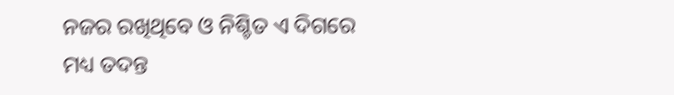ନଜର ରଖିଥିବେ ଓ ନିଶ୍ଚିତ ଏ ଦିଗରେ ମଧ୍ୟ ତଦନ୍ତ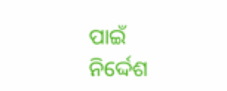ପାଇଁ ନିର୍ଦ୍ଦେଶ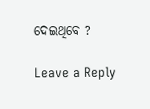ଦେଇଥିବେ ?

Leave a Reply